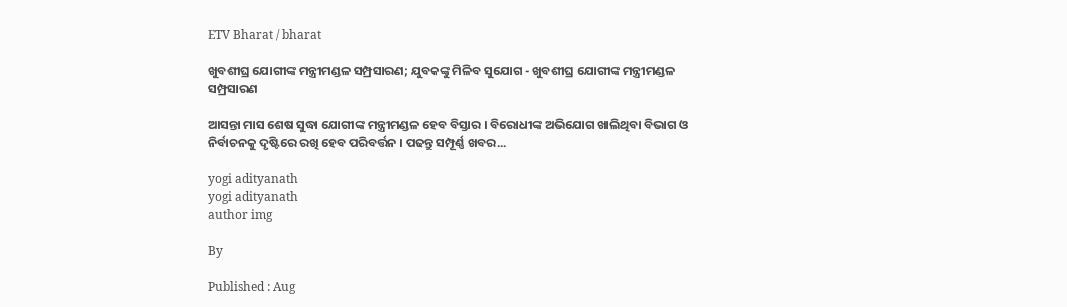ETV Bharat / bharat

ଖୁବଶୀଘ୍ର ଯୋଗୀଙ୍କ ମନ୍ତ୍ରୀମଣ୍ଡଳ ସମ୍ପ୍ରସାରଣ; ଯୁବକଙ୍କୁ ମିଳିବ ସୁଯୋଗ - ଖୁବଶୀଘ୍ର ଯୋଗୀଙ୍କ ମନ୍ତ୍ରୀମଣ୍ଡଳ ସମ୍ପ୍ରସାରଣ

ଆସନ୍ତା ମାସ ଶେଷ ସୁଦ୍ଧା ଯୋଗୀଙ୍କ ମନ୍ତ୍ରୀମଣ୍ଡଳ ହେବ ବିସ୍ତାର । ବିରୋଧୀଙ୍କ ଅଭିଯୋଗ ଖାଲିଥିବା ବିଭାଗ ଓ ନିର୍ବାଚନକୁ ଦୃଷ୍ଟିରେ ରଖି ହେବ ପରିବର୍ତ୍ତନ । ପଢନ୍ତୁ ସମ୍ପୂର୍ଣ୍ଣ ଖବର...

yogi adityanath
yogi adityanath
author img

By

Published : Aug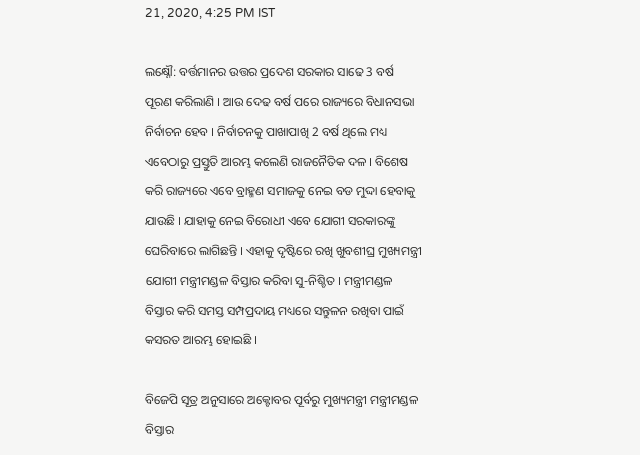21, 2020, 4:25 PM IST

ଲକ୍ଷ୍ନୌ: ବର୍ତ୍ତମାନର ଉତ୍ତର ପ୍ରଦେଶ ସରକାର ସାଢେ 3 ବର୍ଷ ପୂରଣ କରିଲାଣି । ଆଉ ଦେଢ ବର୍ଷ ପରେ ରାଜ୍ୟରେ ବିଧାନସଭା ନିର୍ବାଚନ ହେବ । ନିର୍ବାଚନକୁ ପାଖାପାଖି 2 ବର୍ଷ ଥିଲେ ମଧ୍ୟ ଏବେଠାରୁ ପ୍ରସ୍ତୁତି ଆରମ୍ଭ କଲେଣି ରାଜନୈତିକ ଦଳ । ବିଶେଷ କରି ରାଜ୍ୟରେ ଏବେ ବ୍ରାହ୍ମଣ ସମାଜକୁ ନେଇ ବଡ ମୁଦ୍ଦା ହେବାକୁ ଯାଉଛି । ଯାହାକୁ ନେଇ ବିରୋଧୀ ଏବେ ଯୋଗୀ ସରକାରଙ୍କୁ ଘେରିବାରେ ଲାଗିଛନ୍ତି । ଏହାକୁ ଦୃଷ୍ଟିରେ ରଖି ଖୁବଶୀଘ୍ର ମୁଖ୍ୟମନ୍ତ୍ରୀ ଯୋଗୀ ମନ୍ତ୍ରୀମଣ୍ଡଳ ବିସ୍ତାର କରିବା ସୁ-ନିଶ୍ଚିତ । ମନ୍ତ୍ରୀମଣ୍ଡଳ ବିସ୍ତାର କରି ସମସ୍ତ ସମ୍ପପ୍ରଦାୟ ମଧ୍ୟରେ ସନ୍ତୁଳନ ରଖିବା ପାଇଁ କସରତ ଆରମ୍ଭ ହୋଇଛି ।

ବିଜେପି ସୂତ୍ର ଅନୁସାରେ ଅକ୍ଟୋବର ପୂର୍ବରୁ ମୁଖ୍ୟମନ୍ତ୍ରୀ ମନ୍ତ୍ରୀମଣ୍ଡଳ ବିସ୍ତାର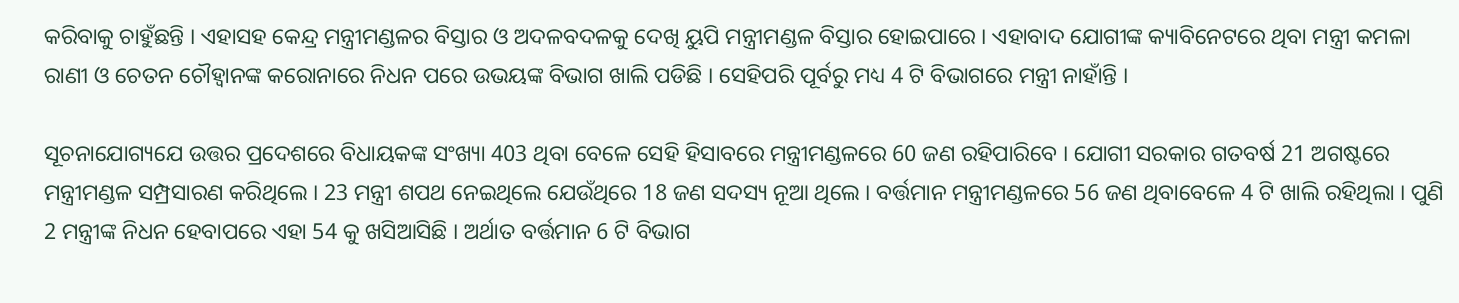କରିବାକୁ ଚାହୁଁଛନ୍ତି । ଏହାସହ କେନ୍ଦ୍ର ମନ୍ତ୍ରୀମଣ୍ଡଳର ବିସ୍ତାର ଓ ଅଦଳବଦଳକୁ ଦେଖି ୟୁପି ମନ୍ତ୍ରୀମଣ୍ଡଳ ବିସ୍ତାର ହୋଇପାରେ । ଏହାବାଦ ଯୋଗୀଙ୍କ କ୍ୟାବିନେଟରେ ଥିବା ମନ୍ତ୍ରୀ କମଳା ରାଣୀ ଓ ଚେତନ ଚୌହ୍ବାନଙ୍କ କରୋନାରେ ନିଧନ ପରେ ଉଭୟଙ୍କ ବିଭାଗ ଖାଲି ପଡିଛି । ସେହିପରି ପୂର୍ବରୁ ମଧ୍ୟ 4 ଟି ବିଭାଗରେ ମନ୍ତ୍ରୀ ନାହାଁନ୍ତି ।

ସୂଚନାଯୋଗ୍ୟଯେ ଉତ୍ତର ପ୍ରଦେଶରେ ବିଧାୟକଙ୍କ ସଂଖ୍ୟା 403 ଥିବା ବେଳେ ସେହି ହିସାବରେ ମନ୍ତ୍ରୀମଣ୍ଡଳରେ 60 ଜଣ ରହିପାରିବେ । ଯୋଗୀ ସରକାର ଗତବର୍ଷ 21 ଅଗଷ୍ଟରେ ମନ୍ତ୍ରୀମଣ୍ଡଳ ସମ୍ପ୍ରସାରଣ କରିଥିଲେ । 23 ମନ୍ତ୍ରୀ ଶପଥ ନେଇଥିଲେ ଯେଉଁଥିରେ 18 ଜଣ ସଦସ୍ୟ ନୂଆ ଥିଲେ । ବର୍ତ୍ତମାନ ମନ୍ତ୍ରୀମଣ୍ଡଳରେ 56 ଜଣ ଥିବାବେଳେ 4 ଟି ଖାଲି ରହିଥିଲା । ପୁଣି 2 ମନ୍ତ୍ରୀଙ୍କ ନିଧନ ହେବାପରେ ଏହା 54 କୁ ଖସିଆସିଛି । ଅର୍ଥାତ ବର୍ତ୍ତମାନ 6 ଟି ବିଭାଗ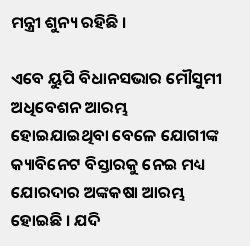ମନ୍ତ୍ରୀ ଶୁନ୍ୟ ରହିଛି ।

ଏବେ ୟୁପି ବିଧାନସଭାର ମୌସୁମୀ ଅଧିବେଶନ ଆରମ୍ଭ ହୋଇଯାଇଥିବା ବେଳେ ଯୋଗୀଙ୍କ କ୍ୟାବିନେଟ ବିସ୍ତାରକୁ ନେଇ ମଧ୍ୟ ଯୋରଦାର ଅଙ୍କକଷା ଆରମ୍ଭ ହୋଇଛି । ଯଦି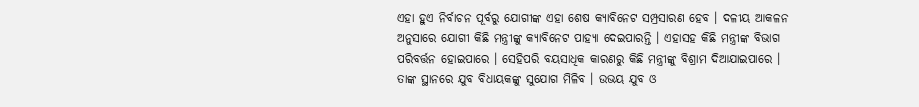ଏହା ହୁଏ ନିର୍ବାଚନ ପୂର୍ବରୁ ଯୋଗୀଙ୍କ ଏହା ଶେଷ କ୍ୟାବିନେଟ ସମ୍ପ୍ରସାରଣ ହେବ । ଦଳୀୟ ଆକଳନ ଅନୁସାରେ ଯୋଗୀ କିଛି ମନ୍ତ୍ରୀଙ୍କୁ କ୍ୟାବିନେଟ ପାହ୍ୟା ଦେଇପାରନ୍ତି । ଏହାସହ କିଛି ମନ୍ତ୍ରୀଙ୍କ ବିଭାଗ ପରିବର୍ତ୍ତନ ହୋଇପାରେ । ସେହିପରି ବୟସାଧିକ କାରଣରୁ କିଛି ମନ୍ତ୍ରୀଙ୍କୁ ବିଶ୍ରାମ ଦିଆଯାଇପାରେ । ତାଙ୍କ ସ୍ଥାନରେ ଯୁବ ବିଧାୟକଙ୍କୁ ସୁଯୋଗ ମିଳିବ । ଉଭୟ ଯୁବ ଓ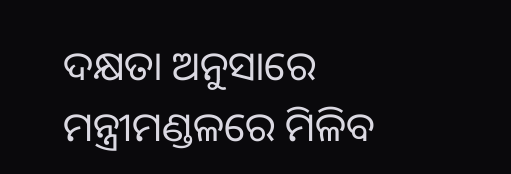ଦକ୍ଷତା ଅନୁସାରେ ମନ୍ତ୍ରୀମଣ୍ଡଳରେ ମିଳିବ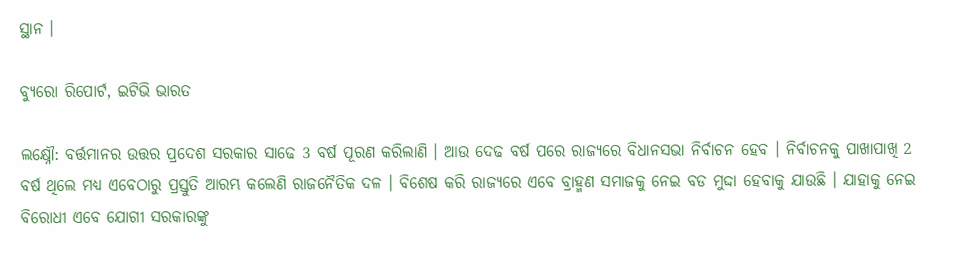ସ୍ଥାନ ।

ବ୍ୟୁରୋ ରିପୋର୍ଟ, ଇଟିଭି ଭାରତ

ଲକ୍ଷ୍ନୌ: ବର୍ତ୍ତମାନର ଉତ୍ତର ପ୍ରଦେଶ ସରକାର ସାଢେ 3 ବର୍ଷ ପୂରଣ କରିଲାଣି । ଆଉ ଦେଢ ବର୍ଷ ପରେ ରାଜ୍ୟରେ ବିଧାନସଭା ନିର୍ବାଚନ ହେବ । ନିର୍ବାଚନକୁ ପାଖାପାଖି 2 ବର୍ଷ ଥିଲେ ମଧ୍ୟ ଏବେଠାରୁ ପ୍ରସ୍ତୁତି ଆରମ୍ଭ କଲେଣି ରାଜନୈତିକ ଦଳ । ବିଶେଷ କରି ରାଜ୍ୟରେ ଏବେ ବ୍ରାହ୍ମଣ ସମାଜକୁ ନେଇ ବଡ ମୁଦ୍ଦା ହେବାକୁ ଯାଉଛି । ଯାହାକୁ ନେଇ ବିରୋଧୀ ଏବେ ଯୋଗୀ ସରକାରଙ୍କୁ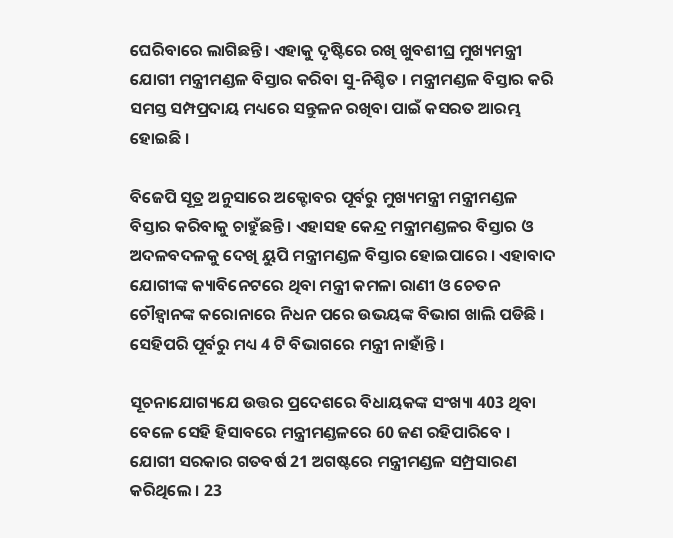ଘେରିବାରେ ଲାଗିଛନ୍ତି । ଏହାକୁ ଦୃଷ୍ଟିରେ ରଖି ଖୁବଶୀଘ୍ର ମୁଖ୍ୟମନ୍ତ୍ରୀ ଯୋଗୀ ମନ୍ତ୍ରୀମଣ୍ଡଳ ବିସ୍ତାର କରିବା ସୁ-ନିଶ୍ଚିତ । ମନ୍ତ୍ରୀମଣ୍ଡଳ ବିସ୍ତାର କରି ସମସ୍ତ ସମ୍ପପ୍ରଦାୟ ମଧ୍ୟରେ ସନ୍ତୁଳନ ରଖିବା ପାଇଁ କସରତ ଆରମ୍ଭ ହୋଇଛି ।

ବିଜେପି ସୂତ୍ର ଅନୁସାରେ ଅକ୍ଟୋବର ପୂର୍ବରୁ ମୁଖ୍ୟମନ୍ତ୍ରୀ ମନ୍ତ୍ରୀମଣ୍ଡଳ ବିସ୍ତାର କରିବାକୁ ଚାହୁଁଛନ୍ତି । ଏହାସହ କେନ୍ଦ୍ର ମନ୍ତ୍ରୀମଣ୍ଡଳର ବିସ୍ତାର ଓ ଅଦଳବଦଳକୁ ଦେଖି ୟୁପି ମନ୍ତ୍ରୀମଣ୍ଡଳ ବିସ୍ତାର ହୋଇପାରେ । ଏହାବାଦ ଯୋଗୀଙ୍କ କ୍ୟାବିନେଟରେ ଥିବା ମନ୍ତ୍ରୀ କମଳା ରାଣୀ ଓ ଚେତନ ଚୌହ୍ବାନଙ୍କ କରୋନାରେ ନିଧନ ପରେ ଉଭୟଙ୍କ ବିଭାଗ ଖାଲି ପଡିଛି । ସେହିପରି ପୂର୍ବରୁ ମଧ୍ୟ 4 ଟି ବିଭାଗରେ ମନ୍ତ୍ରୀ ନାହାଁନ୍ତି ।

ସୂଚନାଯୋଗ୍ୟଯେ ଉତ୍ତର ପ୍ରଦେଶରେ ବିଧାୟକଙ୍କ ସଂଖ୍ୟା 403 ଥିବା ବେଳେ ସେହି ହିସାବରେ ମନ୍ତ୍ରୀମଣ୍ଡଳରେ 60 ଜଣ ରହିପାରିବେ । ଯୋଗୀ ସରକାର ଗତବର୍ଷ 21 ଅଗଷ୍ଟରେ ମନ୍ତ୍ରୀମଣ୍ଡଳ ସମ୍ପ୍ରସାରଣ କରିଥିଲେ । 23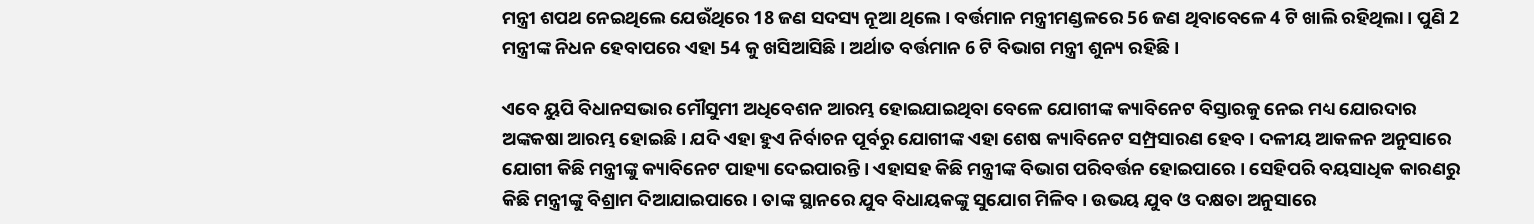ମନ୍ତ୍ରୀ ଶପଥ ନେଇଥିଲେ ଯେଉଁଥିରେ 18 ଜଣ ସଦସ୍ୟ ନୂଆ ଥିଲେ । ବର୍ତ୍ତମାନ ମନ୍ତ୍ରୀମଣ୍ଡଳରେ 56 ଜଣ ଥିବାବେଳେ 4 ଟି ଖାଲି ରହିଥିଲା । ପୁଣି 2 ମନ୍ତ୍ରୀଙ୍କ ନିଧନ ହେବାପରେ ଏହା 54 କୁ ଖସିଆସିଛି । ଅର୍ଥାତ ବର୍ତ୍ତମାନ 6 ଟି ବିଭାଗ ମନ୍ତ୍ରୀ ଶୁନ୍ୟ ରହିଛି ।

ଏବେ ୟୁପି ବିଧାନସଭାର ମୌସୁମୀ ଅଧିବେଶନ ଆରମ୍ଭ ହୋଇଯାଇଥିବା ବେଳେ ଯୋଗୀଙ୍କ କ୍ୟାବିନେଟ ବିସ୍ତାରକୁ ନେଇ ମଧ୍ୟ ଯୋରଦାର ଅଙ୍କକଷା ଆରମ୍ଭ ହୋଇଛି । ଯଦି ଏହା ହୁଏ ନିର୍ବାଚନ ପୂର୍ବରୁ ଯୋଗୀଙ୍କ ଏହା ଶେଷ କ୍ୟାବିନେଟ ସମ୍ପ୍ରସାରଣ ହେବ । ଦଳୀୟ ଆକଳନ ଅନୁସାରେ ଯୋଗୀ କିଛି ମନ୍ତ୍ରୀଙ୍କୁ କ୍ୟାବିନେଟ ପାହ୍ୟା ଦେଇପାରନ୍ତି । ଏହାସହ କିଛି ମନ୍ତ୍ରୀଙ୍କ ବିଭାଗ ପରିବର୍ତ୍ତନ ହୋଇପାରେ । ସେହିପରି ବୟସାଧିକ କାରଣରୁ କିଛି ମନ୍ତ୍ରୀଙ୍କୁ ବିଶ୍ରାମ ଦିଆଯାଇପାରେ । ତାଙ୍କ ସ୍ଥାନରେ ଯୁବ ବିଧାୟକଙ୍କୁ ସୁଯୋଗ ମିଳିବ । ଉଭୟ ଯୁବ ଓ ଦକ୍ଷତା ଅନୁସାରେ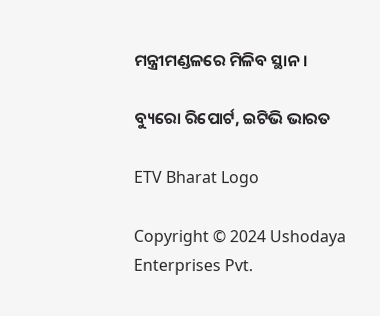ମନ୍ତ୍ରୀମଣ୍ଡଳରେ ମିଳିବ ସ୍ଥାନ ।

ବ୍ୟୁରୋ ରିପୋର୍ଟ, ଇଟିଭି ଭାରତ

ETV Bharat Logo

Copyright © 2024 Ushodaya Enterprises Pvt.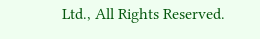Ltd., All Rights Reserved.